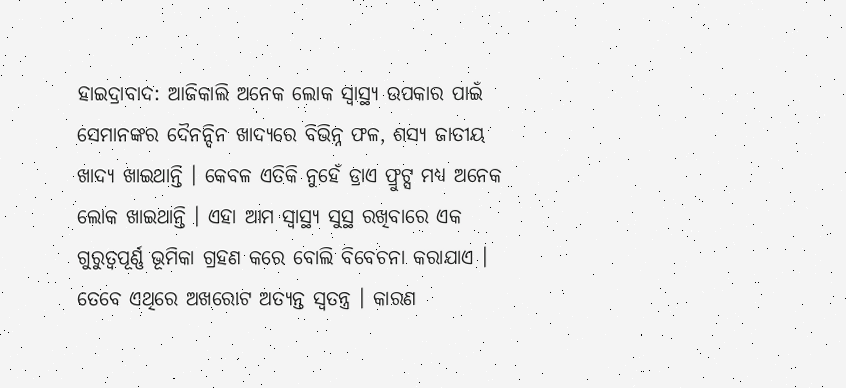ହାଇଦ୍ରାବାଦ: ଆଜିକାଲି ଅନେକ ଲୋକ ସ୍ୱାସ୍ଥ୍ୟ ଉପକାର ପାଇଁ ସେମାନଙ୍କର ଦୈନନ୍ଦିନ ଖାଦ୍ୟରେ ବିଭିନ୍ନ ଫଳ, ଶସ୍ୟ ଜାତୀୟ ଖାଦ୍ୟ ଖାଇଥାନ୍ତି । କେବଳ ଏତିକି ନୁହେଁ ଡ୍ରାଏ ଫ୍ରୁଟ୍ସ ମଧ୍ୟ ଅନେକ ଲୋକ ଖାଇଥାନ୍ତି । ଏହା ଆମ ସ୍ୱାସ୍ଥ୍ୟ ସୁସ୍ଥ ରଖିବାରେ ଏକ ଗୁରୁତ୍ୱପୂର୍ଣ୍ଣ ଭୂମିକା ଗ୍ରହଣ କରେ ବୋଲି ବିବେଚନା କରାଯାଏ । ତେବେ ଏଥିରେ ଅଖରୋଟ ଅତ୍ୟନ୍ତ ସ୍ୱତନ୍ତ୍ର । କାରଣ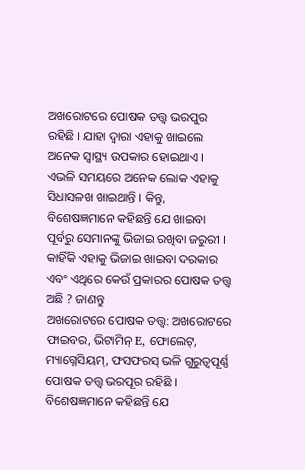ଅଖରୋଟରେ ପୋଷକ ତତ୍ତ୍ୱ ଭରପୁର ରହିଛି । ଯାହା ଦ୍ୱାରା ଏହାକୁ ଖାଇଲେ ଅନେକ ସ୍ୱାସ୍ଥ୍ୟ ଉପକାର ହୋଇଥାଏ । ଏଭଳି ସମୟରେ ଅନେକ ଲୋକ ଏହାକୁ ସିଧାସଳଖ ଖାଇଥାନ୍ତି । କିନ୍ତୁ, ବିଶେଷଜ୍ଞମାନେ କହିଛନ୍ତି ଯେ ଖାଇବା ପୂର୍ବରୁ ସେମାନଙ୍କୁ ଭିଜାଇ ରଖିବା ଜରୁରୀ । କାହିଁକି ଏହାକୁ ଭିଜାଇ ଖାଇବା ଦରକାର ଏବଂ ଏଥିରେ କେଉଁ ପ୍ରକାରର ପୋଷକ ତତ୍ତ୍ୱ ଅଛି ? ଜାଣନ୍ତୁ
ଅଖରୋଟରେ ପୋଷକ ତତ୍ତ୍ୱ: ଅଖରୋଟରେ ଫାଇବର, ଭିଟାମିନ୍ E, ଫୋଲେଟ୍, ମ୍ୟାଗ୍ନେସିୟମ୍, ଫସଫରସ୍ ଭଳି ଗୁରୁତ୍ୱପୂର୍ଣ୍ଣ ପୋଷକ ତତ୍ତ୍ୱ ଭରପୂର ରହିଛି । ବିଶେଷଜ୍ଞମାନେ କହିଛନ୍ତି ଯେ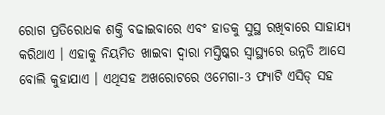ରୋଗ ପ୍ରତିରୋଧକ ଶକ୍ତି ବଢାଇବାରେ ଏବଂ ହାଡକୁ ସୁସ୍ଥ ରଖିବାରେ ସାହାଯ୍ୟ କରିଥାଏ । ଏହାକୁ ନିୟମିତ ଖାଇବା ଦ୍ୱାରା ମସ୍ତିଷ୍କର ସ୍ୱାସ୍ଥ୍ୟରେ ଉନ୍ନତି ଆସେ ବୋଲି କୁହାଯାଏ । ଏଥିସହ ଅଖରୋଟରେ ଓମେଗା-3 ଫ୍ୟାଟି ଏସିଡ୍ ସହ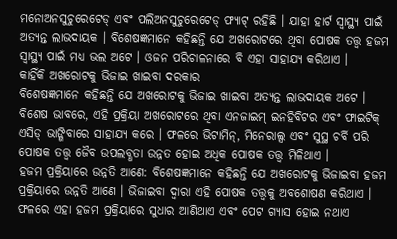ମନୋଅନସୁଚୁରେଟେଡ୍ ଏବଂ ପଲିଅନସୁଚୁରେଟେଡ୍ ଫ୍ୟାଟ୍ ରହିଛି । ଯାହା ହାର୍ଟ ସ୍ୱାସ୍ଥ୍ୟ ପାଇଁ ଅତ୍ୟନ୍ତ ଲାଭଦାୟକ । ବିଶେଷଜ୍ଞମାନେ କହିଛନ୍ତି ଯେ ଅଖରୋଟରେ ଥିବା ପୋଷକ ତତ୍ତ୍ୱ ହଜମ ସ୍ୱାସ୍ଥ୍ୟ ପାଇଁ ମଧ୍ୟ ଭଲ ଅଟେ । ଓଜନ ପରିଚାଳନାରେ ବି ଏହା ସାହାଯ୍ୟ କରିଥାଏ ।
କାହିଁକି ଅଖରୋଟକୁ ଭିଜାଇ ଖାଇବା ଦରକାର
ବିଶେଷଜ୍ଞମାନେ କହିଛନ୍ତି ଯେ ଅଖରୋଟକୁ ଭିଜାଇ ଖାଇବା ଅତ୍ୟନ୍ତ ଲାଭଦାୟକ ଅଟେ । ବିଶେଷ ଭାବରେ, ଏହି ପ୍ରକ୍ରିୟା ଅଖରୋଟରେ ଥିବା ଏନଜାଇମ୍ ଇନହିବିଟର ଏବଂ ଫାଇଟିକ୍ ଏସିଡ୍ ଭାଙ୍ଗିବାରେ ସାହାଯ୍ୟ କରେ । ଫଳରେ ଭିଟାମିନ୍, ମିନେରାଲ୍ସ ଏବଂ ସୁସ୍ଥ ଚର୍ବି ପରି ପୋଷକ ତତ୍ତ୍ୱ ଜୈବ ଉପଲବ୍ଧତା ଉନ୍ନତ ହୋଇ ଅଧିକ ପୋଷକ ତତ୍ତ୍ୱ ମିଳିଥାଏ ।
ହଜମ ପ୍ରକ୍ରିୟାରେ ଉନ୍ନତି ଆଣେ: ବିଶେଷଜ୍ଞମାନେ କହିଛନ୍ତି ଯେ ଅଖରୋଟକୁ ଭିଜାଇବା ହଜମ ପ୍ରକ୍ରିୟାରେ ଉନ୍ନତି ଆଣେ । ଭିଜାଇବା ଦ୍ୱାରା ଏହି ପୋଷକ ତତ୍ତ୍ୱକୁ ଅବଶୋଷଣ କରିଥାଏ । ଫଳରେ ଏହା ହଜମ ପ୍ରକ୍ରିୟାରେ ସୁଧାର ଆଣିଥାଏ ଏବଂ ପେଟ ଗ୍ୟାସ ହୋଇ ନଥାଏ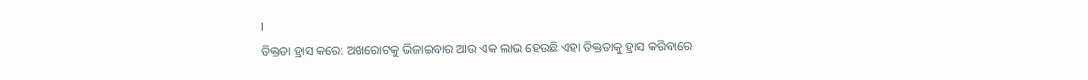।
ତିକ୍ତତା ହ୍ରାସ କରେ: ଅଖରୋଟକୁ ଭିଜାଇବାର ଆଉ ଏକ ଲାଭ ହେଉଛି ଏହା ତିକ୍ତତାକୁ ହ୍ରାସ କରିବାରେ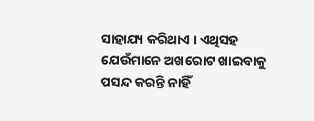ସାହାଯ୍ୟ କରିଥାଏ । ଏଥିସହ ଯେଉଁମାନେ ଅଖରୋଟ ଖାଇବାକୁ ପସନ୍ଦ କରନ୍ତି ନାହିଁ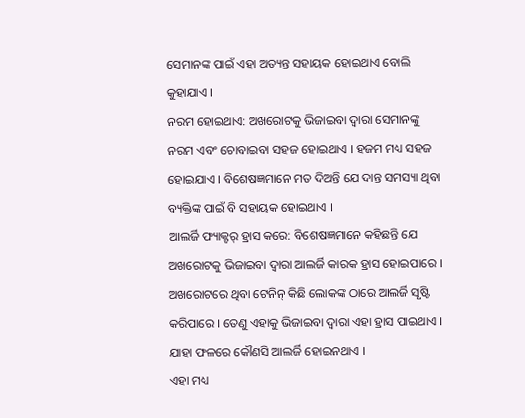ସେମାନଙ୍କ ପାଇଁ ଏହା ଅତ୍ୟନ୍ତ ସହାୟକ ହୋଇଥାଏ ବୋଲି କୁହାଯାଏ ।
ନରମ ହୋଇଥାଏ: ଅଖରୋଟକୁ ଭିଜାଇବା ଦ୍ୱାରା ସେମାନଙ୍କୁ ନରମ ଏବଂ ଚୋବାଇବା ସହଜ ହୋଇଥାଏ । ହଜମ ମଧ୍ୟ ସହଜ ହୋଇଯାଏ । ବିଶେଷଜ୍ଞମାନେ ମତ ଦିଅନ୍ତି ଯେ ଦାନ୍ତ ସମସ୍ୟା ଥିବା ବ୍ୟକ୍ତିଙ୍କ ପାଇଁ ବି ସହାୟକ ହୋଇଥାଏ ।
ଆଲର୍ଜି ଫ୍ୟାକ୍ଟର୍ ହ୍ରାସ କରେ: ବିଶେଷଜ୍ଞମାନେ କହିଛନ୍ତି ଯେ ଅଖରୋଟକୁ ଭିଜାଇବା ଦ୍ୱାରା ଆଲର୍ଜି କାରକ ହ୍ରାସ ହୋଇପାରେ । ଅଖରୋଟରେ ଥିବା ଟେନିନ୍ କିଛି ଲୋକଙ୍କ ଠାରେ ଆଲର୍ଜି ସୃଷ୍ଟି କରିପାରେ । ତେଣୁ ଏହାକୁ ଭିଜାଇବା ଦ୍ୱାରା ଏହା ହ୍ରାସ ପାଇଥାଏ । ଯାହା ଫଳରେ କୌଣସି ଆଲର୍ଜି ହୋଇନଥାଏ ।
ଏହା ମଧ୍ୟ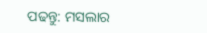ପଢନ୍ତୁ: ମସଲାର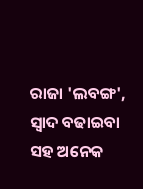ରାଜା 'ଲବଙ୍ଗ', ସ୍ୱାଦ ବଢାଇବା ସହ ଅନେକ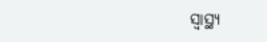ସ୍ୱାସ୍ଥ୍ୟ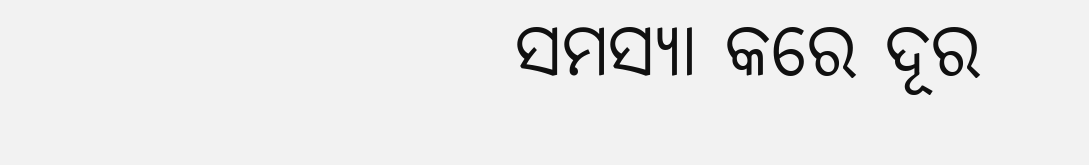ସମସ୍ୟା କରେ ଦୂର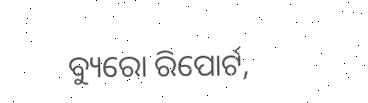ବ୍ୟୁରୋ ରିପୋର୍ଟ,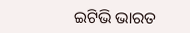ଇଟିଭି ଭାରତ